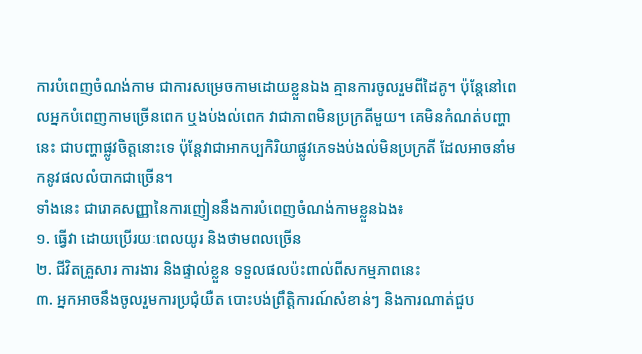ការបំពេញចំណង់កាម ជាការសម្រេចកាមដោយខ្លួនឯង គ្មានការចូលរួមពីដៃគូ។ ប៉ុន្តែនៅពេលអ្នកបំពេញកាមច្រើនពេក ឬងប់ងល់ពេក វាជាភាពមិនប្រក្រតីមួយ។ គេមិនកំណត់បញ្ហានេះ ជាបញ្ហាផ្លូវចិត្តនោះទេ ប៉ុន្តែវាជាអាកប្បកិរិយាផ្លូវភេទងប់ងល់មិនប្រក្រតី ដែលអាចនាំមកនូវផលលំបាកជាច្រើន។
ទាំងនេះ ជារោគសញ្ញានៃការញៀននឹងការបំពេញចំណង់កាមខ្លួនឯង៖
១. ធ្វើវា ដោយប្រើរយៈពេលយូរ និងថាមពលច្រើន
២. ជីវិតគ្រួសារ ការងារ និងផ្ទាល់ខ្លួន ទទួលផលប៉ះពាល់ពីសកម្មភាពនេះ
៣. អ្នកអាចនឹងចូលរួមការប្រជុំយឺត បោះបង់ព្រឹត្តិការណ៍សំខាន់ៗ និងការណាត់ជួប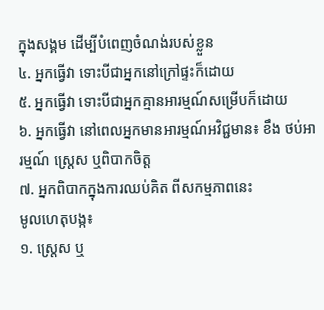ក្នុងសង្គម ដើម្បីបំពេញចំណង់របស់ខ្លួន
៤. អ្នកធ្វើវា ទោះបីជាអ្នកនៅក្រៅផ្ទះក៏ដោយ
៥. អ្នកធ្វើវា ទោះបីជាអ្នកគ្មានអារម្មណ៍សម្រើបក៏ដោយ
៦. អ្នកធ្វើវា នៅពេលអ្នកមានអារម្មណ៍អវិជ្ជមាន៖ ខឹង ថប់អារម្មណ៍ ស្ត្រេស ឬពិបាកចិត្ត
៧. អ្នកពិបាកក្នុងការឈប់គិត ពីសកម្មភាពនេះ
មូលហេតុបង្ក៖
១. ស្ត្រេស ឬ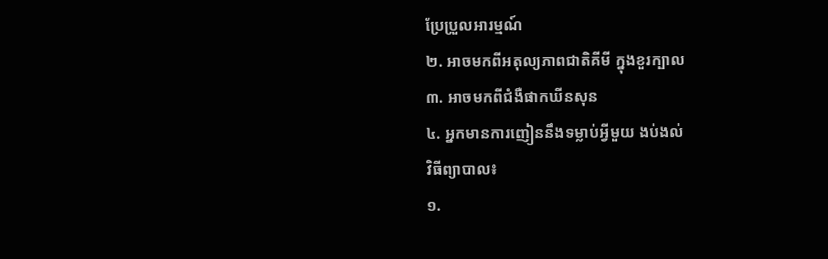ប្រែប្រួលអារម្មណ៍
២. អាចមកពីអតុល្យភាពជាតិគីមី ក្នុងខួរក្បាល
៣. អាចមកពីជំងឺផាកឃីនសុន
៤. អ្នកមានការញៀននឹងទម្លាប់អ្វីមួយ ងប់ងល់
វិធីព្យាបាល៖
១.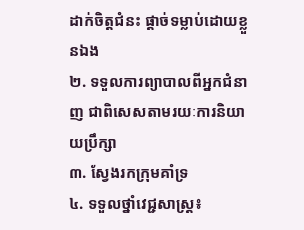ដាក់ចិត្តជំនះ ផ្ដាច់ទម្លាប់ដោយខ្លួនឯង
២. ទទួលការព្យាបាលពីអ្នកជំនាញ ជាពិសេសតាមរយៈការនិយាយប្រឹក្សា
៣. ស្វែងរកក្រុមគាំទ្រ
៤. ទទួលថ្នាំវេជ្ជសាស្ត្រ៖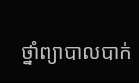ថ្នាំព្យាបាលបាក់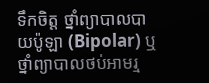ទឹកចិត្ត ថ្នាំព្យាបាលបាយប៉ូឡា (Bipolar) ឬថ្នាំព្យាបាលថប់អាមរ្ម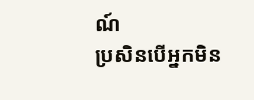ណ៍
ប្រសិនបើអ្នកមិន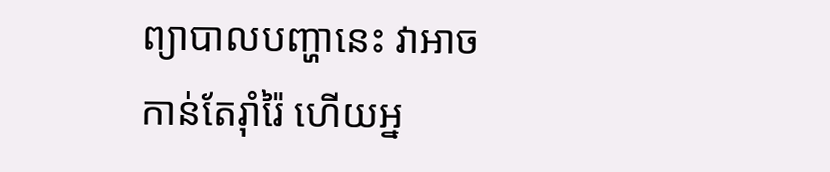ព្យាបាលបញ្ហានេះ វាអាចកាន់តែរ៉ាំរ៉ៃ ហើយអ្ន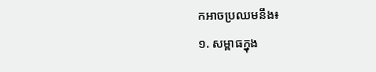កអាចប្រឈមនឹង៖
១. សម្ពាធក្នុង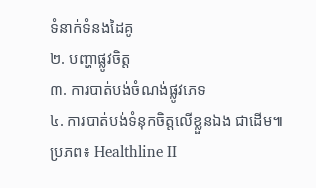ទំនាក់ទំនងដៃគូ
២. បញ្ហាផ្លូវចិត្ត
៣. ការបាត់បង់ចំណង់ផ្លូវភេទ
៤. ការបាត់បង់ទំនុកចិត្តលើខ្លួនឯង ជាដើម៕
ប្រភព៖ Healthline II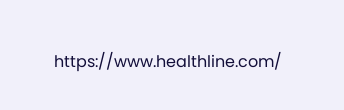https://www.healthline.com/